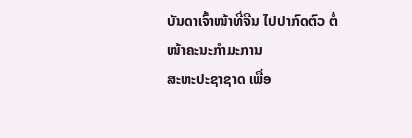ບັນດາເຈົ້າໜ້າທີ່ຈີນ ໄປປາກົດຕົວ ຕໍ່ໜ້າຄະນະກໍາມະການ
ສະຫະປະຊາຊາດ ເພື່ອ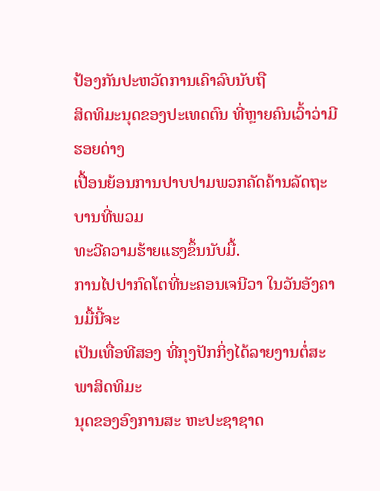ປ້ອງກັນປະຫວັດການເຄົາລົບນັບຖື
ສິດທິມະນຸດຂອງປະເທດຕົນ ທີ່ຫຼາຍຄົນເວົ້າວ່າມີຮອຍດ່າງ
ເປື້ອນຍ້ອນການປາບປາມພວກຄັດຄ້ານລັດຖະບານທີ່ພວມ
ທະວີຄວາມຮ້າຍແຮງຂຶ້ນນັບມື້.
ການໄປປາກົດໂຕທີ່ນະຄອນເຈນີວາ ໃນວັນອັງຄານມື້ນີ້ຈະ
ເປັນເທື່ອທີສອງ ທີ່ກຸງປັກກິ່ງໄດ້ລາຍງານຕໍ່ສະພາສິດທິມະ
ນຸດຂອງອົງການສະ ຫະປະຊາຊາດ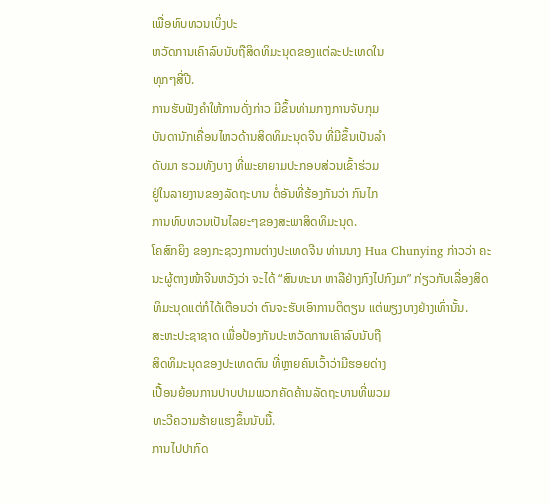ເພື່ອທົບທວນເບິ່ງປະ
ຫວັດການເຄົາລົບນັບຖືສິດທິມະນຸດຂອງແຕ່ລະປະເທດໃນ
ທຸກໆສີ່ປີ.
ການຮັບຟັງຄຳໃຫ້ການດັ່ງກ່າວ ມີຂຶ້ນທ່າມກາງການຈັບກຸມ
ບັນດານັກເຄື່ອນໄຫວດ້ານສິດທິມະນຸດຈີນ ທີ່ມີຂຶ້ນເປັນລຳ
ດັບມາ ຮວມທັງບາງ ທີ່ພະຍາຍາມປະກອບສ່ວນເຂົ້າຮ່ວມ
ຢູ່ໃນລາຍງານຂອງລັດຖະບານ ຕໍ່ອັນທີ່ຮ້ອງກັນວ່າ ກົນໄກ
ການທົບທວນເປັນໄລຍະໆຂອງສະພາສິດທິມະນຸດ.
ໂຄສົກຍິງ ຂອງກະຊວງການຕ່າງປະເທດຈີນ ທ່ານນາງ Hua Chunying ກ່າວວ່າ ຄະ
ນະຜູ້ຕາງໜ້າຈີນຫວັງວ່າ ຈະໄດ້ “ສົນທະນາ ຫາລືຢ່າງກົງໄປກົງມາ” ກ່ຽວກັບເລື່ອງສິດ
ທິມະນຸດແຕ່ກໍໄດ້ເຕືອນວ່າ ຕົນຈະຮັບເອົາການຕິຕຽນ ແຕ່ພຽງບາງຢ່າງເທົ່ານັ້ນ.
ສະຫະປະຊາຊາດ ເພື່ອປ້ອງກັນປະຫວັດການເຄົາລົບນັບຖື
ສິດທິມະນຸດຂອງປະເທດຕົນ ທີ່ຫຼາຍຄົນເວົ້າວ່າມີຮອຍດ່າງ
ເປື້ອນຍ້ອນການປາບປາມພວກຄັດຄ້ານລັດຖະບານທີ່ພວມ
ທະວີຄວາມຮ້າຍແຮງຂຶ້ນນັບມື້.
ການໄປປາກົດ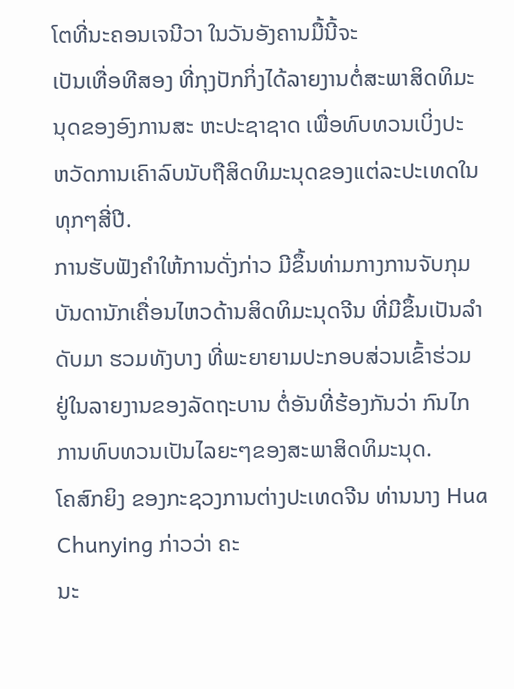ໂຕທີ່ນະຄອນເຈນີວາ ໃນວັນອັງຄານມື້ນີ້ຈະ
ເປັນເທື່ອທີສອງ ທີ່ກຸງປັກກິ່ງໄດ້ລາຍງານຕໍ່ສະພາສິດທິມະ
ນຸດຂອງອົງການສະ ຫະປະຊາຊາດ ເພື່ອທົບທວນເບິ່ງປະ
ຫວັດການເຄົາລົບນັບຖືສິດທິມະນຸດຂອງແຕ່ລະປະເທດໃນ
ທຸກໆສີ່ປີ.
ການຮັບຟັງຄຳໃຫ້ການດັ່ງກ່າວ ມີຂຶ້ນທ່າມກາງການຈັບກຸມ
ບັນດານັກເຄື່ອນໄຫວດ້ານສິດທິມະນຸດຈີນ ທີ່ມີຂຶ້ນເປັນລຳ
ດັບມາ ຮວມທັງບາງ ທີ່ພະຍາຍາມປະກອບສ່ວນເຂົ້າຮ່ວມ
ຢູ່ໃນລາຍງານຂອງລັດຖະບານ ຕໍ່ອັນທີ່ຮ້ອງກັນວ່າ ກົນໄກ
ການທົບທວນເປັນໄລຍະໆຂອງສະພາສິດທິມະນຸດ.
ໂຄສົກຍິງ ຂອງກະຊວງການຕ່າງປະເທດຈີນ ທ່ານນາງ Hua Chunying ກ່າວວ່າ ຄະ
ນະ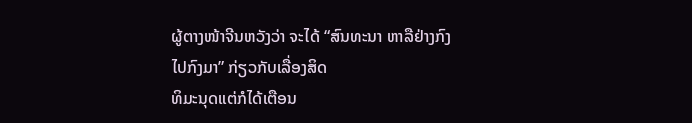ຜູ້ຕາງໜ້າຈີນຫວັງວ່າ ຈະໄດ້ “ສົນທະນາ ຫາລືຢ່າງກົງໄປກົງມາ” ກ່ຽວກັບເລື່ອງສິດ
ທິມະນຸດແຕ່ກໍໄດ້ເຕືອນ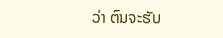ວ່າ ຕົນຈະຮັບ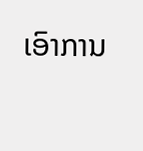ເອົາການ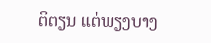ຕິຕຽນ ແຕ່ພຽງບາງ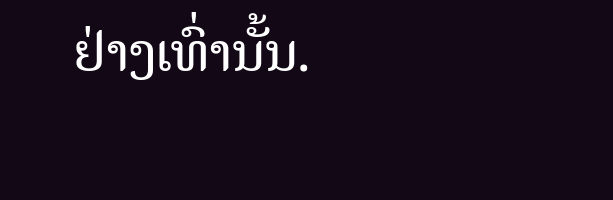ຢ່າງເທົ່ານັ້ນ.